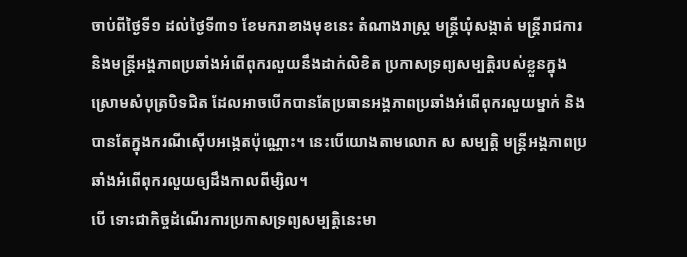ចាប់ពីថ្ងៃទី១ ដល់ថ្ងៃទី៣១ ខែមករាខាងមុខនេះ តំណាងរាស្រ្ត មន្រ្តីឃុំសង្កាត់ មន្រ្តីរាជការ និងមន្រ្តីអង្គភាពប្រឆាំងអំពើពុករលួយនឹងដាក់លិខិត ប្រកាសទ្រព្យសម្បតិ្តរបស់ខ្លួនក្នុងស្រោមសំបុត្របិទជិត ដែលអាចបើកបានតែប្រធានអង្គភាពប្រឆាំងអំពើពុករលួយម្នាក់ និងបានតែក្នុងករណីស៊ើបអង្កេតប៉ុណ្ណោះ។ នេះបើយោងតាមលោក ស សម្បតិ្ត មន្រ្តីអង្គភាពប្រឆាំងអំពើពុករលួយឲ្យដឹងកាលពីម្សិល។
បើ ទោះជាកិច្ចដំណើរការប្រកាសទ្រព្យសម្បតិ្តនេះមា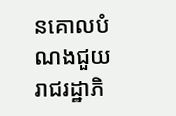នគោលបំណងជួយ រាជរដ្ឋាភិ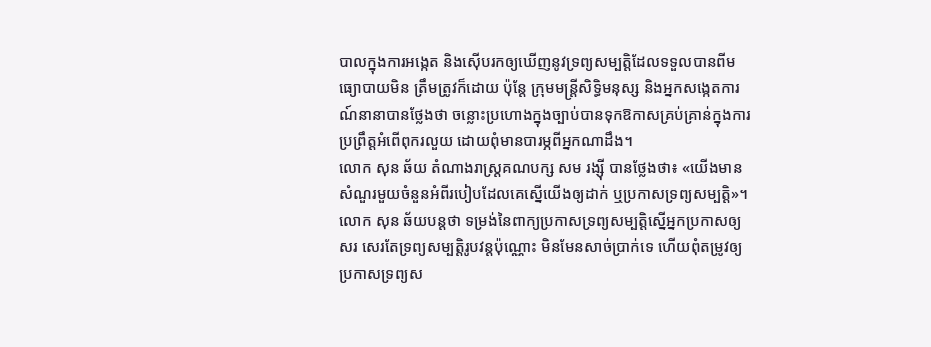បាលក្នុងការអង្កេត និងស៊ើបរកឲ្យឃើញនូវទ្រព្យសម្បតិ្តដែលទទួលបានពីមធ្យោបាយមិន ត្រឹមត្រូវក៏ដោយ ប៉ុន្តែ ក្រុមមន្ត្រីសិទិ្ធមនុស្ស និងអ្នកសង្កេតការណ៍នានាបានថ្លែងថា ចន្លោះប្រហោងក្នុងច្បាប់បានទុកឱកាសគ្រប់គ្រាន់ក្នុងការ ប្រព្រឹត្តអំពើពុករលួយ ដោយពុំមានបារម្ភពីអ្នកណាដឹង។
លោក សុន ឆ័យ តំណាងរាស្រ្តគណបក្ស សម រង្ស៊ី បានថ្លែងថា៖ «យើងមានសំណួរមួយចំនួនអំពីរបៀបដែលគេស្នើយើងឲ្យដាក់ ឬប្រកាសទ្រព្យសម្បតិ្ត»។
លោក សុន ឆ័យបន្តថា ទម្រង់នៃពាក្យប្រកាសទ្រព្យសម្បតិ្តស្នើអ្នកប្រកាសឲ្យសរ សេរតែទ្រព្យសម្បតិ្តរូបវន្តប៉ុណ្ណោះ មិនមែនសាច់ប្រាក់ទេ ហើយពុំតម្រូវឲ្យប្រកាសទ្រព្យស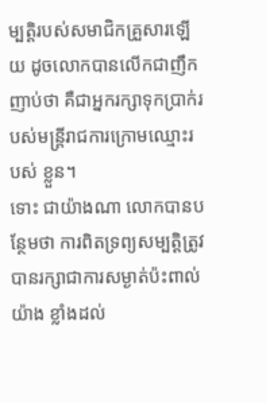ម្បតិ្តរបស់សមាជិកគ្រួសារឡើយ ដូចលោកបានលើកជាញឹកញាប់ថា គឺជាអ្នករក្សាទុកប្រាក់របស់មន្រ្តីរាជការក្រោមឈ្មោះរបស់ ខ្លួន។
ទោះ ជាយ៉ាងណា លោកបានបន្ថែមថា ការពិតទ្រព្យសម្បតិ្តត្រូវបានរក្សាជាការសម្ងាត់ប៉ះពាល់យ៉ាង ខ្លាំងដល់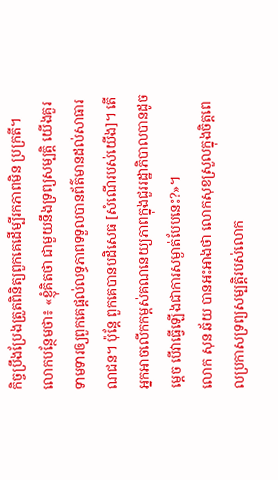កិច្ចប្រឹងប្រែងត្រួតពិនិត្យពួកគេដើម្បីរកភាពមិន ប្រក្រតី។
លោកបន្ថែមថា៖ «ខ្ញុំគិតថា ជាមួយនឹងទ្រព្យសម្បតិ្ត យើងគួរទាមទារឲ្យពួកគេផ្តល់លទ្ធភាពទទួលបានព័ត៌មានដល់សាធារណជន។ ប៉ុន្តែ ពួកគេបានបដិសេធ [សំណើរបស់យើង]។ តើអ្នកអាចលើកកម្ពស់គណនេយ្យភាពក្នុងជួររដ្ឋាភិបាលបានដូច ម្តេច បើវាធ្វើឡើងជាការសម្ងាត់បែបនេះ?»។
លោក សុន ឆ័យ បានអះអាងថា លោកសុខស្រួលក្នុងចិត្តពេលប្រកាសទ្រព្យសម្បតិ្តរបស់លោក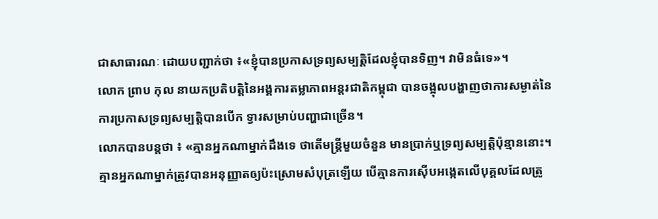ជាសាធារណៈ ដោយបញ្ជាក់ថា ៖«ខ្ញុំបានប្រកាសទ្រព្យសម្បតិ្តដែលខ្ញុំបានទិញ។ វាមិនធំទេ»។
លោក ព្រាប កុល នាយកប្រតិបតិ្តនៃអង្គការតម្លាភាពអន្តរជាតិកម្ពុជា បានចង្អុលបង្ហាញថាការសម្ងាត់នៃការប្រកាសទ្រព្យសម្បតិ្តបានបើក ទ្វារសម្រាប់បញ្ហាជាច្រើន។
លោកបានបន្តថា ៖ «គ្មានអ្នកណាម្នាក់ដឹងទេ ថាតើមន្រ្តីមួយចំនួន មានប្រាក់ឬទ្រព្យសម្បតិ្តប៉ុន្មាននោះ។ គ្មានអ្នកណាម្នាក់ត្រូវបានអនុញ្ញាតឲ្យប៉ះស្រោមសំបុត្រឡើយ បើគ្មានការស៊ើបអង្កេតលើបុគ្គលដែលត្រូ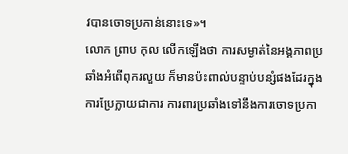វបានចោទប្រកាន់នោះទេ»។
លោក ព្រាប កុល លើកឡើងថា ការសម្ងាត់នៃអង្គភាពប្រឆាំងអំពើពុករលួយ ក៏មានប៉ះពាល់បន្ទាប់បន្សំផងដែរក្នុងការប្រែក្លាយជាការ ការពារប្រឆាំងទៅនឹងការចោទប្រកា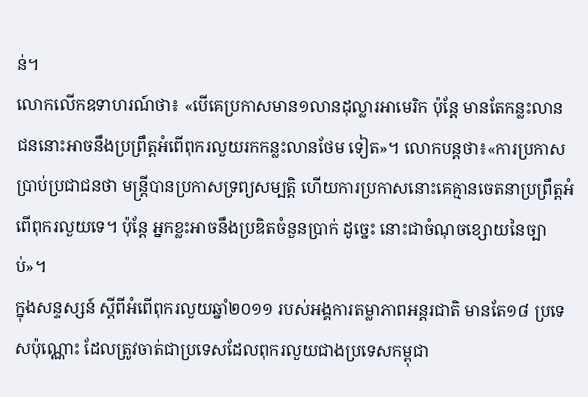ន់។
លោកលើកឧទាហរណ៍ថា៖ «បើគេប្រកាសមាន១លានដុល្លារអាមេរិក ប៉ុន្តែ មានតែកន្លះលាន ជននោះអាចនឹងប្រព្រឹត្តអំពើពុករលួយរកកន្លះលានថែម ទៀត»។ លោកបន្តថា៖«ការប្រកាសប្រាប់ប្រជាជនថា មន្រ្តីបានប្រកាសទ្រព្យសម្បតិ្ត ហើយការប្រកាសនោះគេគ្មានចេតនាប្រព្រឹត្តអំពើពុករលួយទេ។ ប៉ុន្តែ អ្នកខ្លះអាចនឹងប្រឌិតចំនួនប្រាក់ ដូច្នេះ នោះជាចំណុចខ្សោយនៃច្បាប់»។
ក្នុងសន្ទស្សន៍ ស្តីពីអំពើពុករលួយឆ្នាំ២០១១ របស់អង្គការតម្លាភាពអន្តរជាតិ មានតែ១៨ ប្រទេសប៉ុណ្ណោះ ដែលត្រូវចាត់ជាប្រទេសដែលពុករលួយជាងប្រទេសកម្ពុជា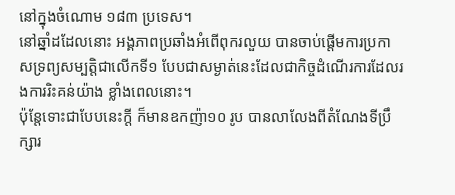នៅក្នុងចំណោម ១៨៣ ប្រទេស។
នៅឆ្នាំដដែលនោះ អង្គភាពប្រឆាំងអំពើពុករលួយ បានចាប់ផ្តើមការប្រកាសទ្រព្យសម្បតិ្តជាលើកទី១ បែបជាសម្ងាត់នេះដែលជាកិច្ចដំណើរការដែលរងការរិះគន់យ៉ាង ខ្លាំងពេលនោះ។
ប៉ុន្តែទោះជាបែបនេះក្តី ក៏មានឧកញ៉ា១០ រូប បានលាលែងពីតំណែងទីប្រឹក្សារ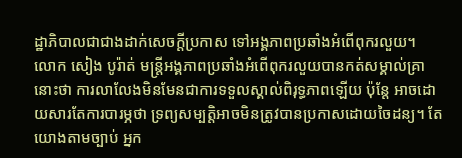ដ្ឋាភិបាលជាជាងដាក់សេចក្តីប្រកាស ទៅអង្គភាពប្រឆាំងអំពើពុករលួយ។
លោក សៀង បូរ៉ាត់ មន្រ្តីអង្គភាពប្រឆាំងអំពើពុករលួយបានកត់សម្គាល់គ្រានោះថា ការលាលែងមិនមែនជាការទទួលស្គាល់ពិរុទ្ធភាពឡើយ ប៉ុន្តែ អាចដោយសារតែការបារម្ភថា ទ្រព្យសម្បត្តិអាចមិនត្រូវបានប្រកាសដោយចៃដន្យ។ តែយោងតាមច្បាប់ អ្នក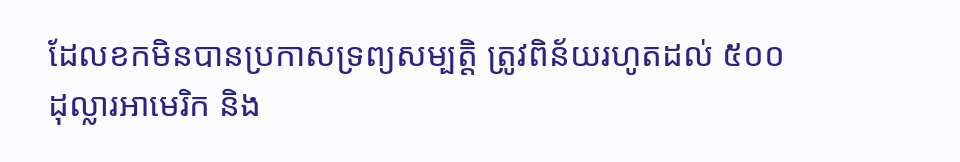ដែលខកមិនបានប្រកាសទ្រព្យសម្បតិ្ត ត្រូវពិន័យរហូតដល់ ៥០០ដុល្លារអាមេរិក និង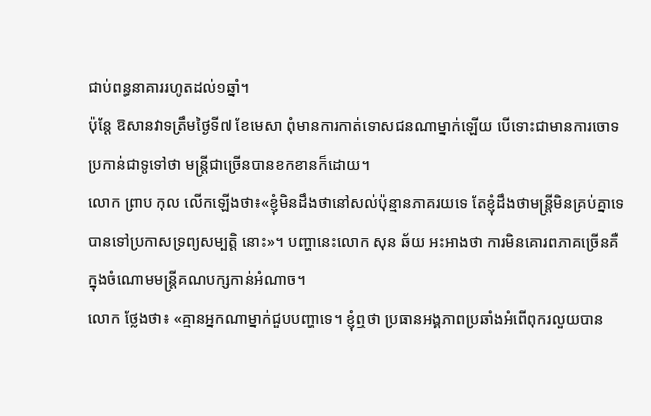ជាប់ពន្ធនាគាររហូតដល់១ឆ្នាំ។
ប៉ុន្តែ ឱសានវាទត្រឹមថ្ងៃទី៧ ខែមេសា ពុំមានការកាត់ទោសជនណាម្នាក់ឡើយ បើទោះជាមានការចោទប្រកាន់ជាទូទៅថា មន្រ្តីជាច្រើនបានខកខានក៏ដោយ។
លោក ព្រាប កុល លើកឡើងថា៖«ខ្ញុំមិនដឹងថានៅសល់ប៉ុន្មានភាគរយទេ តែខ្ញុំដឹងថាមន្រ្តីមិនគ្រប់គ្នាទេបានទៅប្រកាសទ្រព្យសម្បតិ្ត នោះ»។ បញ្ហានេះលោក សុន ឆ័យ អះអាងថា ការមិនគោរពភាគច្រើនគឺក្នុងចំណោមមន្ត្រីគណបក្សកាន់អំណាច។
លោក ថ្លែងថា៖ «គ្មានអ្នកណាម្នាក់ជួបបញ្ហាទេ។ ខ្ញុំឮថា ប្រធានអង្គភាពប្រឆាំងអំពើពុករលួយបាន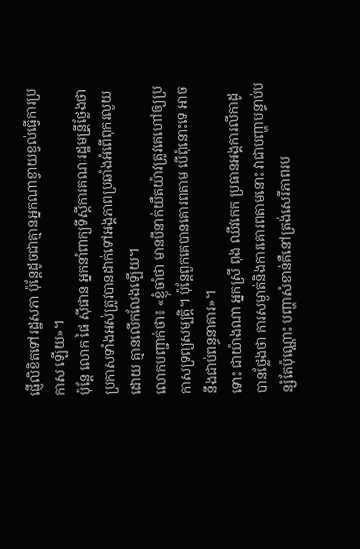ផ្ញើលិខិតទៅរដ្ឋសភា ប៉ុន្ដែដូចជាគ្មានអ្នកណាខ្វាយខ្វល់ធ្វើការប្រកាស ឡើយ»។
ប៉ុន្តែ លោក ផៃ ស៊ីផាន អ្នកនាំពាក្យទីស្ដីការគណៈរដ្ឋមន្រី្តថ្លែងថា ប្រកាសទាំងអស់ត្រូវបានដាក់ទៅអង្គភាពប្រឆាំងអំពើពុករលួយដោយ គ្មានលើកលែងឡើយ។
លោកបញ្ជាក់ថា៖ «ខ្ញុំចាំថា មានបីនាក់យឺតយ៉ាវត្រូវគេហៅឲ្យប្រកាសទ្រព្យសម្បតិ្ត។ ប៉ុន្តែពួកគេបានគោរពតាម បើពុំនោះទេ អាចនឹងជាប់ពន្ធនាគារ»។
ទោះ ជាយ៉ាងណា អ្នកស្រី ពុង ឈីវកេក ប្រធានអង្គការលីកាដូ បានថ្លែងថា ការសម្ងាត់និងការគោរពតាមនោះ វាជាបញ្ហាបន្ទាប់បន្សំតែប៉ុណ្ណោះ បញ្ហាសំខាន់គឺនៅត្រង់សេរីភាពរប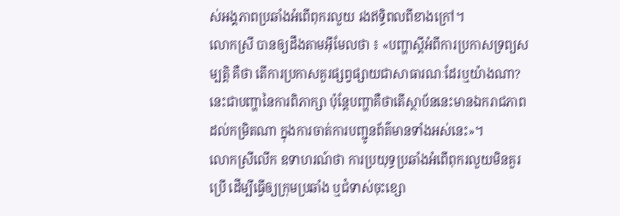ស់អង្គភាពប្រឆាំងអំពើពុករលួយ រងឥទ្ធិពលពីខាងក្រៅ។
លោកស្រី បានឲ្យដឹងតាមអ៊ីមែលថា ៖ «បញ្ហាស្តីអំពីការប្រកាសទ្រព្យសម្បតិ្ត គឺថា តើការប្រកាសគួរផ្សព្វផ្សាយជាសាធារណៈដែរឬយ៉ាងណា? នេះជាបញ្ហានៃការពិភាក្សា ប៉ុន្តែបញ្ហាគឺថាតើស្ថាប័ននេះមានឯករាជភាពដល់កម្រិតណា ក្នុងការចាត់ការបញ្ជូនព័ត៌មានទាំងអស់នេះ»។
លោកស្រីលើក ឧទាហរណ៍ថា ការប្រយុទ្ធប្រឆាំងអំពើពុករលួយមិនគួរប្រើ ដើម្បីធ្វើឲ្យក្រុមប្រឆាំង ឬជំទាស់ចុះខ្សោ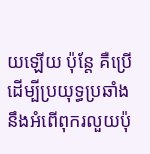យឡើយ ប៉ុន្តែ គឺប្រើដើម្បីប្រយុទ្ធប្រឆាំងនឹងអំពើពុករលួយប៉ុ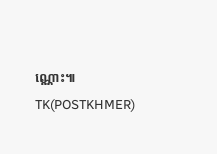ណ្ណោះ៕ TK(POSTKHMER)